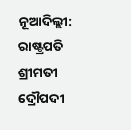ନୂଆଦିଲ୍ଲୀ: ରାଷ୍ଟ୍ରପତି ଶ୍ରୀମତୀ ଦ୍ରୌପଦୀ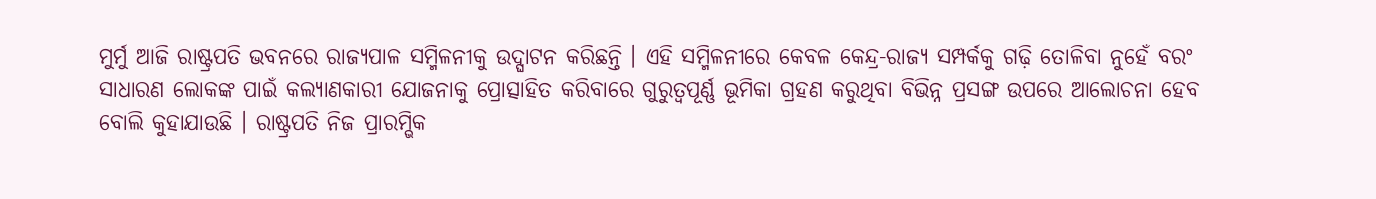ମୁର୍ମୁ ଆଜି ରାଷ୍ଟ୍ରପତି ଭବନରେ ରାଜ୍ୟପାଳ ସମ୍ମିଳନୀକୁ ଉଦ୍ଘାଟନ କରିଛନ୍ତି । ଏହି ସମ୍ମିଳନୀରେ କେବଳ କେନ୍ଦ୍ର-ରାଜ୍ୟ ସମ୍ପର୍କକୁ ଗଢ଼ି ତୋଳିବା ନୁହେଁ ବରଂ ସାଧାରଣ ଲୋକଙ୍କ ପାଇଁ କଲ୍ୟାଣକାରୀ ଯୋଜନାକୁ ପ୍ରୋତ୍ସାହିତ କରିବାରେ ଗୁରୁତ୍ୱପୂର୍ଣ୍ଣ ଭୂମିକା ଗ୍ରହଣ କରୁଥିବା ବିଭିନ୍ନ ପ୍ରସଙ୍ଗ ଉପରେ ଆଲୋଚନା ହେବ ବୋଲି କୁହାଯାଉଛି । ରାଷ୍ଟ୍ରପତି ନିଜ ପ୍ରାରମ୍ଭିକ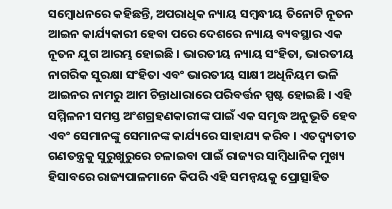ସମ୍ବୋଧନରେ କହିଛନ୍ତି, ଅପରାଧିକ ନ୍ୟାୟ ସମ୍ବନ୍ଧୀୟ ତିନୋଟି ନୂତନ ଆଇନ କାର୍ଯ୍ୟକାରୀ ହେବା ପରେ ଦେଶରେ ନ୍ୟାୟ ବ୍ୟବସ୍ଥାର ଏକ ନୂତନ ଯୁଗ ଆରମ୍ଭ ହୋଇଛି । ଭାରତୀୟ ନ୍ୟାୟ ସଂହିତା, ଭାରତୀୟ ନାଗରିକ ସୁରକ୍ଷା ସଂହିତା ଏବଂ ଭାରତୀୟ ସାକ୍ଷୀ ଅଧିନିୟମ ଭଳି ଆଇନର ନାମରୁ ଆମ ଚିନ୍ତାଧାରାରେ ପରିବର୍ତ୍ତନ ସ୍ପଷ୍ଟ ହୋଇଛି । ଏହି ସମ୍ମିଳନୀ ସମସ୍ତ ଅଂଶଗ୍ରହଣକାରୀଙ୍କ ପାଇଁ ଏକ ସମୃଦ୍ଧ ଅନୁଭୂତି ହେବ ଏବଂ ସେମାନଙ୍କୁ ସେମାନଙ୍କ କାର୍ଯ୍ୟରେ ସାହାଯ୍ୟ କରିବ । ଏତଦ୍ବ୍ୟତୀତ ଗଣତନ୍ତ୍ରକୁ ସୁରୁଖୁରୁରେ ଚଳାଇବା ପାଇଁ ରାଜ୍ୟର ସାମ୍ବିଧାନିକ ମୁଖ୍ୟ ହିସାବରେ ରାଜ୍ୟପାଳମାନେ କିପରି ଏହି ସମନ୍ୱୟକୁ ପ୍ରୋତ୍ସାହିତ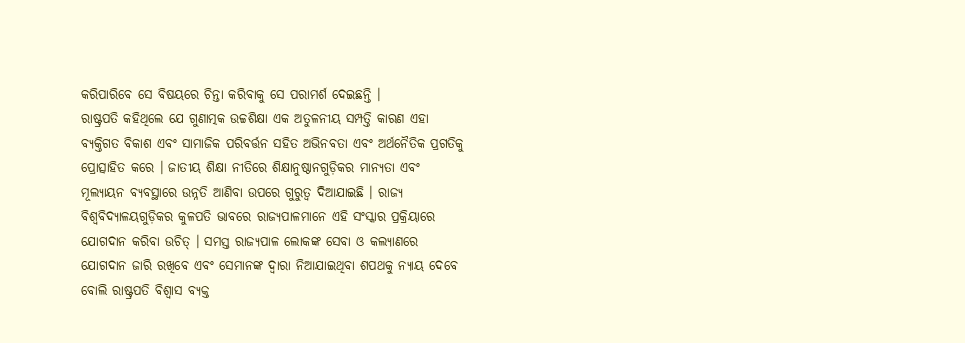କରିପାରିବେ ସେ ବିଷୟରେ ଚିନ୍ତା କରିବାକୁ ସେ ପରାମର୍ଶ ଦେଇଛନ୍ତି ।
ରାଷ୍ଟ୍ରପତି କହିଥିଲେ ଯେ ଗୁଣାତ୍ମକ ଉଚ୍ଚଶିକ୍ଷା ଏକ ଅତୁଳନୀୟ ସମ୍ପତ୍ତି କାରଣ ଏହା ବ୍ୟକ୍ତିଗତ ବିକାଶ ଏବଂ ସାମାଜିକ ପରିବର୍ତ୍ତନ ସହିତ ଅଭିନବତା ଏବଂ ଅର୍ଥନୈତିକ ପ୍ରଗତିକୁ ପ୍ରୋତ୍ସାହିତ କରେ । ଜାତୀୟ ଶିକ୍ଷା ନୀତିରେ ଶିକ୍ଷାନୁଷ୍ଠାନଗୁଡ଼ିକର ମାନ୍ୟତା ଏବଂ ମୂଲ୍ୟାୟନ ବ୍ୟବସ୍ଥାରେ ଉନ୍ନତି ଆଣିବା ଉପରେ ଗୁରୁତ୍ୱ ଦିଆଯାଇଛି । ରାଜ୍ୟ ବିଶ୍ୱବିଦ୍ୟାଳୟଗୁଡ଼ିକର କୁଳପତି ଭାବରେ ରାଜ୍ୟପାଳମାନେ ଏହି ସଂସ୍କାର ପ୍ରକ୍ରିୟାରେ ଯୋଗଦାନ କରିବା ଉଚିତ୍ । ସମସ୍ତ ରାଜ୍ୟପାଳ ଲୋକଙ୍କ ସେବା ଓ କଲ୍ୟାଣରେ ଯୋଗଦାନ ଜାରି ରଖିବେ ଏବଂ ସେମାନଙ୍କ ଦ୍ୱାରା ନିଆଯାଇଥିବା ଶପଥକୁ ନ୍ୟାୟ ଦେବେ ବୋଲି ରାଷ୍ଟ୍ରପତି ବିଶ୍ୱାସ ବ୍ୟକ୍ତ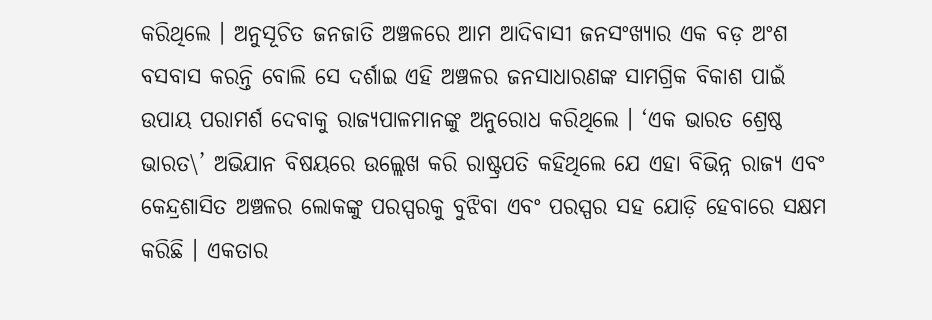କରିଥିଲେ । ଅନୁସୂଚିତ ଜନଜାତି ଅଞ୍ଚଳରେ ଆମ ଆଦିବାସୀ ଜନସଂଖ୍ୟାର ଏକ ବଡ଼ ଅଂଶ ବସବାସ କରନ୍ତି ବୋଲି ସେ ଦର୍ଶାଇ ଏହି ଅଞ୍ଚଳର ଜନସାଧାରଣଙ୍କ ସାମଗ୍ରିକ ବିକାଶ ପାଇଁ ଉପାୟ ପରାମର୍ଶ ଦେବାକୁ ରାଜ୍ୟପାଳମାନଙ୍କୁ ଅନୁରୋଧ କରିଥିଲେ । ‘ଏକ ଭାରତ ଶ୍ରେଷ୍ଠ ଭାରତ\’ ଅଭିଯାନ ବିଷୟରେ ଉଲ୍ଲେଖ କରି ରାଷ୍ଟ୍ରପତି କହିଥିଲେ ଯେ ଏହା ବିଭିନ୍ନ ରାଜ୍ୟ ଏବଂ କେନ୍ଦ୍ରଶାସିତ ଅଞ୍ଚଳର ଲୋକଙ୍କୁ ପରସ୍ପରକୁ ବୁଝିବା ଏବଂ ପରସ୍ପର ସହ ଯୋଡ଼ି ହେବାରେ ସକ୍ଷମ କରିଛି । ଏକତାର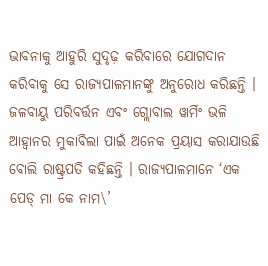ଭାବନାକୁ ଆହୁରି ସୁଦୃଢ଼ କରିବାରେ ଯୋଗଦାନ କରିବାକୁ ସେ ରାଜ୍ୟପାଳମାନଙ୍କୁ ଅନୁରୋଧ କରିଛନ୍ତି । ଜଳବାୟୁ ପରିବର୍ତ୍ତନ ଏବଂ ଗ୍ଲୋବାଲ ୱାର୍ମିଂ ଭଳି ଆହ୍ୱାନର ମୁକାବିଲା ପାଇଁ ଅନେକ ପ୍ରୟାସ କରାଯାଉଛି ବୋଲି ରାଷ୍ଟ୍ରପତି କହିଛନ୍ତି । ରାଜ୍ୟପାଳମାନେ ‘ଏକ ପେଡ୍ ମା କେ ନାମ\’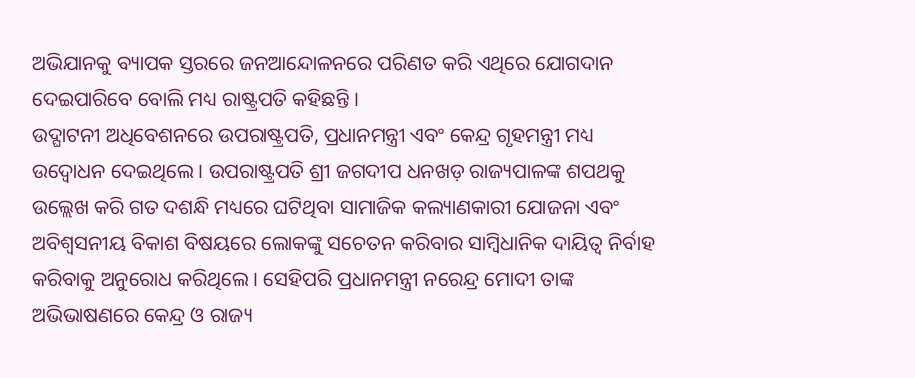ଅଭିଯାନକୁ ବ୍ୟାପକ ସ୍ତରରେ ଜନଆନ୍ଦୋଳନରେ ପରିଣତ କରି ଏଥିରେ ଯୋଗଦାନ ଦେଇପାରିବେ ବୋଲି ମଧ୍ୟ ରାଷ୍ଟ୍ରପତି କହିଛନ୍ତି ।
ଉଦ୍ଘାଟନୀ ଅଧିବେଶନରେ ଉପରାଷ୍ଟ୍ରପତି, ପ୍ରଧାନମନ୍ତ୍ରୀ ଏବଂ କେନ୍ଦ୍ର ଗୃହମନ୍ତ୍ରୀ ମଧ୍ୟ ଉଦ୍ବୋଧନ ଦେଇଥିଲେ । ଉପରାଷ୍ଟ୍ରପତି ଶ୍ରୀ ଜଗଦୀପ ଧନଖଡ଼ ରାଜ୍ୟପାଳଙ୍କ ଶପଥକୁ ଉଲ୍ଲେଖ କରି ଗତ ଦଶନ୍ଧି ମଧ୍ୟରେ ଘଟିଥିବା ସାମାଜିକ କଲ୍ୟାଣକାରୀ ଯୋଜନା ଏବଂ ଅବିଶ୍ୱସନୀୟ ବିକାଶ ବିଷୟରେ ଲୋକଙ୍କୁ ସଚେତନ କରିବାର ସାମ୍ବିଧାନିକ ଦାୟିତ୍ୱ ନିର୍ବାହ କରିବାକୁ ଅନୁରୋଧ କରିଥିଲେ । ସେହିପରି ପ୍ରଧାନମନ୍ତ୍ରୀ ନରେନ୍ଦ୍ର ମୋଦୀ ତାଙ୍କ ଅଭିଭାଷଣରେ କେନ୍ଦ୍ର ଓ ରାଜ୍ୟ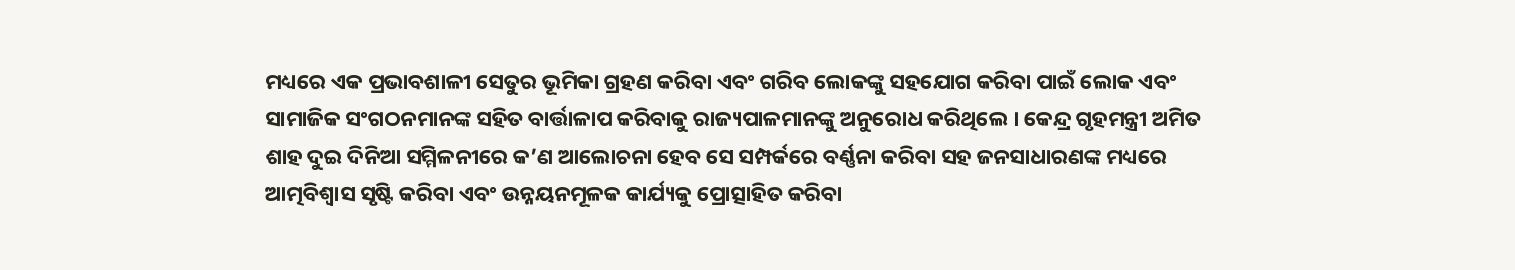ମଧ୍ୟରେ ଏକ ପ୍ରଭାବଶାଳୀ ସେତୁର ଭୂମିକା ଗ୍ରହଣ କରିବା ଏବଂ ଗରିବ ଲୋକଙ୍କୁ ସହଯୋଗ କରିବା ପାଇଁ ଲୋକ ଏବଂ ସାମାଜିକ ସଂଗଠନମାନଙ୍କ ସହିତ ବାର୍ତ୍ତାଳାପ କରିବାକୁ ରାଜ୍ୟପାଳମାନଙ୍କୁ ଅନୁରୋଧ କରିଥିଲେ । କେନ୍ଦ୍ର ଗୃହମନ୍ତ୍ରୀ ଅମିତ ଶାହ ଦୁଇ ଦିନିଆ ସମ୍ମିଳନୀରେ କ’ଣ ଆଲୋଚନା ହେବ ସେ ସମ୍ପର୍କରେ ବର୍ଣ୍ଣନା କରିବା ସହ ଜନସାଧାରଣଙ୍କ ମଧ୍ୟରେ ଆତ୍ମବିଶ୍ୱାସ ସୃଷ୍ଟି କରିବା ଏବଂ ଉନ୍ନୟନମୂଳକ କାର୍ଯ୍ୟକୁ ପ୍ରୋତ୍ସାହିତ କରିବା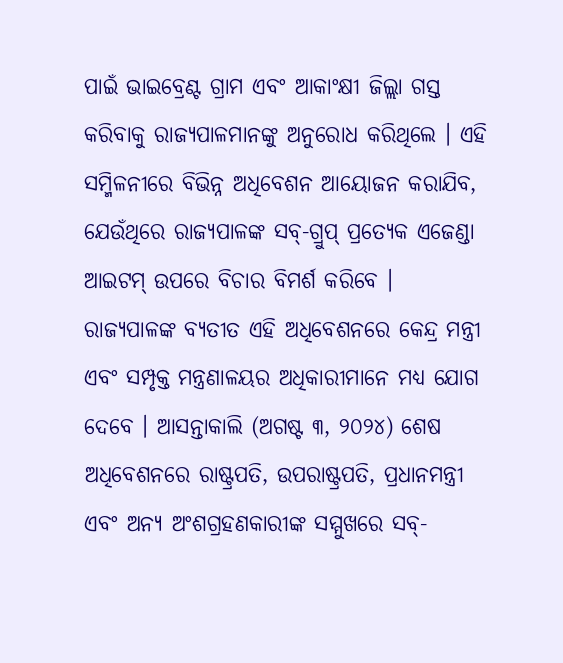ପାଇଁ ଭାଇବ୍ରେଣ୍ଟ ଗ୍ରାମ ଏବଂ ଆକାଂକ୍ଷୀ ଜିଲ୍ଲା ଗସ୍ତ କରିବାକୁ ରାଜ୍ୟପାଳମାନଙ୍କୁ ଅନୁରୋଧ କରିଥିଲେ । ଏହି ସମ୍ମିଳନୀରେ ବିଭିନ୍ନ ଅଧିବେଶନ ଆୟୋଜନ କରାଯିବ, ଯେଉଁଥିରେ ରାଜ୍ୟପାଳଙ୍କ ସବ୍-ଗ୍ରୁପ୍ ପ୍ରତ୍ୟେକ ଏଜେଣ୍ଡା ଆଇଟମ୍ ଉପରେ ବିଚାର ବିମର୍ଶ କରିବେ । ରାଜ୍ୟପାଳଙ୍କ ବ୍ୟତୀତ ଏହି ଅଧିବେଶନରେ କେନ୍ଦ୍ର ମନ୍ତ୍ରୀ ଏବଂ ସମ୍ପୃକ୍ତ ମନ୍ତ୍ରଣାଳୟର ଅଧିକାରୀମାନେ ମଧ୍ୟ ଯୋଗ ଦେବେ । ଆସନ୍ତାକାଲି (ଅଗଷ୍ଟ ୩, ୨୦୨୪) ଶେଷ ଅଧିବେଶନରେ ରାଷ୍ଟ୍ରପତି, ଉପରାଷ୍ଟ୍ରପତି, ପ୍ରଧାନମନ୍ତ୍ରୀ ଏବଂ ଅନ୍ୟ ଅଂଶଗ୍ରହଣକାରୀଙ୍କ ସମ୍ମୁଖରେ ସବ୍-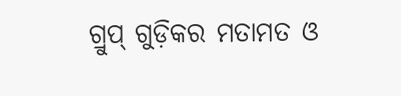ଗ୍ରୁପ୍ ଗୁଡ଼ିକର ମତାମତ ଓ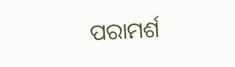ପରାମର୍ଶ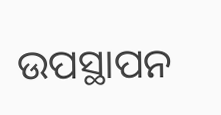ଉପସ୍ଥାପନ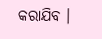କରାଯିବ ।